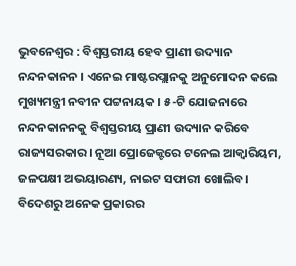ଭୁବନେଶ୍ୱର : ବିଶ୍ବସ୍ତରୀୟ ହେବ ପ୍ରାଣୀ ଉଦ୍ୟାନ ନନ୍ଦନକାନନ । ଏନେଇ ମାଷ୍ଟରପ୍ଲାନକୁ ଅନୁମୋଦନ କଲେ ମୁଖ୍ୟମନ୍ତ୍ରୀ ନବୀନ ପଟ୍ଟନାୟକ । ୫-ଟି ଯୋଜନାରେ ନନ୍ଦନକାନନକୁ ବିଶ୍ବସ୍ତରୀୟ ପ୍ରାଣୀ ଉଦ୍ୟାନ କରିବେ ରାଜ୍ୟସରକାର। ନୂଆ ପ୍ରୋଜେକ୍ଟରେ ଟନେଲ ଆକ୍ବାରିୟମ, ଜଳପକ୍ଷୀ ଅଭୟାରଣ୍ୟ, ନାଇଟ ସଫାରୀ ଖୋଲିବ। ବିଦେଶରୁ ଅନେକ ପ୍ରକାରର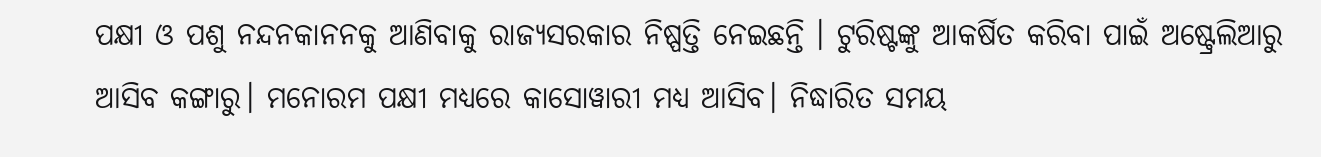ପକ୍ଷୀ ଓ ପଶୁ ନନ୍ଦନକାନନକୁ ଆଣିବାକୁ ରାଜ୍ୟସରକାର ନିଷ୍ପତ୍ତି ନେଇଛନ୍ତି । ଟୁରିଷ୍ଟଙ୍କୁ ଆକର୍ଷିତ କରିବା ପାଇଁ ଅଷ୍ଟ୍ରେଲିଆରୁ ଆସିବ କଙ୍ଗାରୁ। ମନୋରମ ପକ୍ଷୀ ମଧ୍ଯରେ କାସୋୱାରୀ ମଧ୍ୟ ଆସିବ। ନିଦ୍ଧାରିତ ସମୟ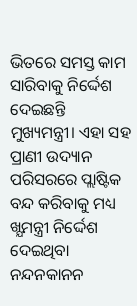ଭିତରେ ସମସ୍ତ କାମ ସାରିବାକୁ ନିର୍ଦ୍ଦେଶ ଦେଇଛନ୍ତି ମୁଖ୍ୟମନ୍ତ୍ରୀ। ଏହା ସହ ପ୍ରାଣୀ ଉଦ୍ୟାନ ପରିସରରେ ପ୍ଲାଷ୍ଟିକ ବନ୍ଦ କରିବାକୁ ମଧ୍ୟ ଖ୍ଯମନ୍ତ୍ରୀ ନିର୍ଦ୍ଦେଶ ଦେଇଥିବା ନନ୍ଦନକାନନ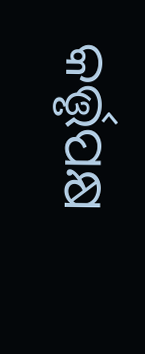କର୍ତ୍ତୃପକ୍ଷ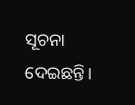ସୂଚନା ଦେଇଛନ୍ତି।